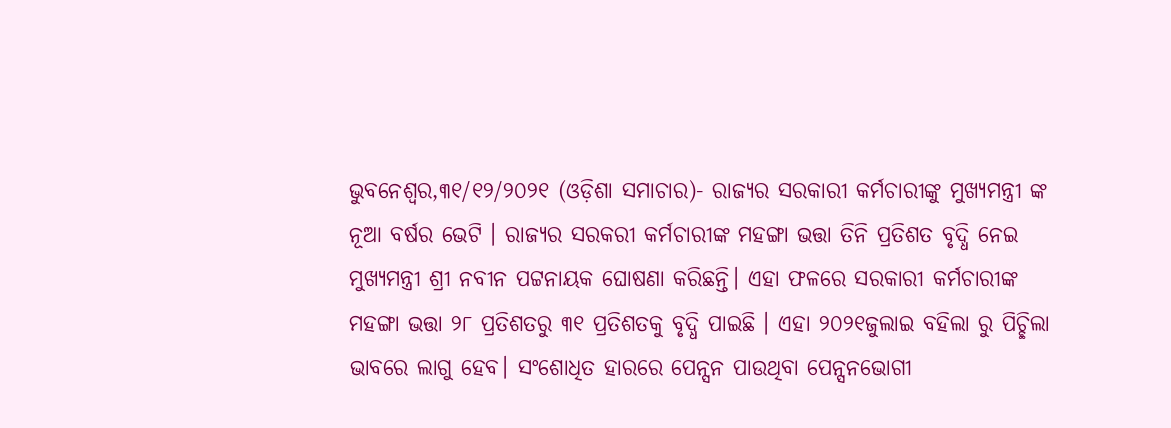ଭୁବନେଶ୍ୱର,୩୧/୧୨/୨୦୨୧ (ଓଡ଼ିଶା ସମାଚାର)- ରାଜ୍ୟର ସରକାରୀ କର୍ମଚାରୀଙ୍କୁ ମୁଖ୍ୟମନ୍ତ୍ରୀ ଙ୍କ ନୂଆ ବର୍ଷର ଭେଟି । ରାଜ୍ୟର ସରକରୀ କର୍ମଚାରୀଙ୍କ ମହଙ୍ଗା ଭତ୍ତା ତିନି ପ୍ରତିଶତ ବୃଦ୍ଧି ନେଇ ମୁଖ୍ୟମନ୍ତ୍ରୀ ଶ୍ରୀ ନବୀନ ପଟ୍ଟନାୟକ ଘୋଷଣା କରିଛନ୍ତି। ଏହା ଫଳରେ ସରକାରୀ କର୍ମଚାରୀଙ୍କ ମହଙ୍ଗା ଭତ୍ତା ୨୮ ପ୍ରତିଶତରୁ ୩୧ ପ୍ରତିଶତକୁ ବୃଦ୍ଧି ପାଇଛି । ଏହା ୨୦୨୧ଜୁଲାଇ ବହିଲା ରୁ ପିଚ୍ଛିଲା ଭାବରେ ଲାଗୁ ହେବ। ସଂଶୋଧିତ ହାରରେ ପେନ୍ସନ ପାଉଥିବା ପେନ୍ସନଭୋଗୀ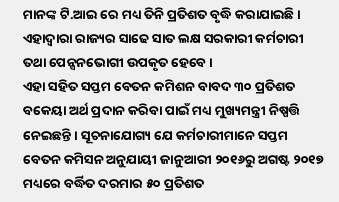ମାନଙ୍କ ଟି.ଆଇ ରେ ମଧ୍ୟ ତିନି ପ୍ରତିଶତ ବୃଦ୍ଧି କରାଯାଇଛି। ଏହାଦ୍ବାରା ରାଜ୍ୟର ସାଢେ ସାତ ଲକ୍ଷ ସରକାରୀ କର୍ମଚାରୀ ତଥା ପେନ୍ସନଭୋଗୀ ଉପକୃତ ହେବେ ।
ଏହା ସହିତ ସପ୍ତମ ବେତନ କମିଶନ ବାବଦ ୩୦ ପ୍ରତିଶତ ବକେୟା ଅର୍ଥ ପ୍ରଦାନ କରିବା ପାଇଁ ମଧ୍ୟ ମୁଖ୍ୟମନ୍ତ୍ରୀ ନିଷ୍ପତ୍ତି ନେଇଛନ୍ତି । ସୂଚନାଯୋଗ୍ୟ ଯେ କର୍ମଚାରୀମାନେ ସପ୍ତମ ବେତନ କମିସନ ଅନୁଯାୟୀ ଜାନୁଆରୀ ୨୦୧୬ରୁ ଅଗଷ୍ଟ ୨୦୧୭ ମଧ୍ୟରେ ବର୍ଦ୍ଧିତ ଦରମାର ୫୦ ପ୍ରତିଶତ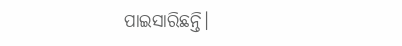ପାଇସାରିଛନ୍ତି।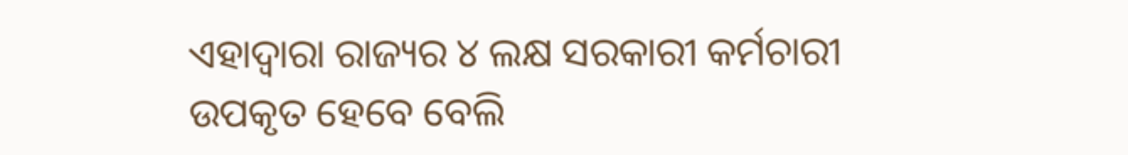ଏହାଦ୍ବାରା ରାଜ୍ୟର ୪ ଲକ୍ଷ ସରକାରୀ କର୍ମଚାରୀ ଉପକୃତ ହେବେ ବେଲି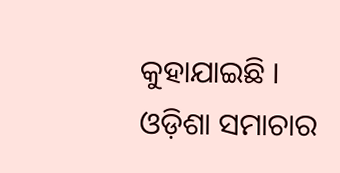କୁହାଯାଇଛି । ଓଡ଼ିଶା ସମାଚାର